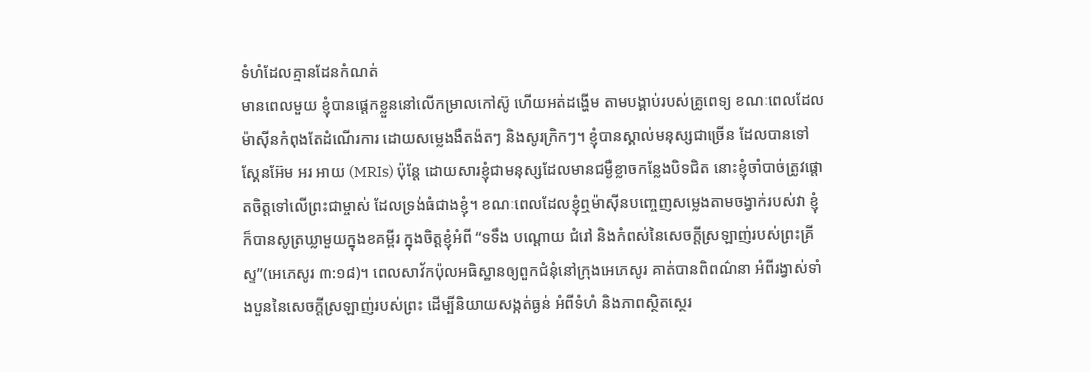ទំហំដែលគ្មានដែនកំណត់
មានពេលមួយ ខ្ញុំបានផ្តេកខ្លួននៅលើកម្រាលកៅស៊ូ ហើយអត់ដង្ហើម តាមបង្គាប់របស់គ្រូពេទ្យ ខណៈពេលដែលម៉ាស៊ីនកំពុងតែដំណើរការ ដោយសម្លេងងឺតង៉តៗ និងសូរក្រិកៗ។ ខ្ញុំបានស្គាល់មនុស្សជាច្រើន ដែលបានទៅស្គែនអ៊ែម អរ អាយ (MRIs) ប៉ុន្តែ ដោយសារខ្ញុំជាមនុស្សដែលមានជម្ងឺខ្លាចកន្លែងបិទជិត នោះខ្ញុំចាំបាច់ត្រូវផ្តោតចិត្តទៅលើព្រះជាម្ចាស់ ដែលទ្រង់ធំជាងខ្ញុំ។ ខណៈពេលដែលខ្ញុំឮម៉ាស៊ីនបញ្ចេញសម្លេងតាមចង្វាក់របស់វា ខ្ញុំក៏បានសូត្រឃ្លាមួយក្នុងខគម្ពីរ ក្នុងចិត្តខ្ញុំអំពី “ទទឹង បណ្តោយ ជំរៅ និងកំពស់នៃសេចក្តីស្រឡាញ់របស់ព្រះគ្រីស្ទ”(អេភេសូរ ៣:១៨)។ ពេលសាវ័កប៉ុលអធិស្ឋានឲ្យពួកជំនុំនៅក្រុងអេភេសូរ គាត់បានពិពណ៌នា អំពីរង្វាស់ទាំងបួននៃសេចក្តីស្រឡាញ់របស់ព្រះ ដើម្បីនិយាយសង្កត់ធ្ងន់ អំពីទំហំ និងភាពស្ថិតស្ថេរ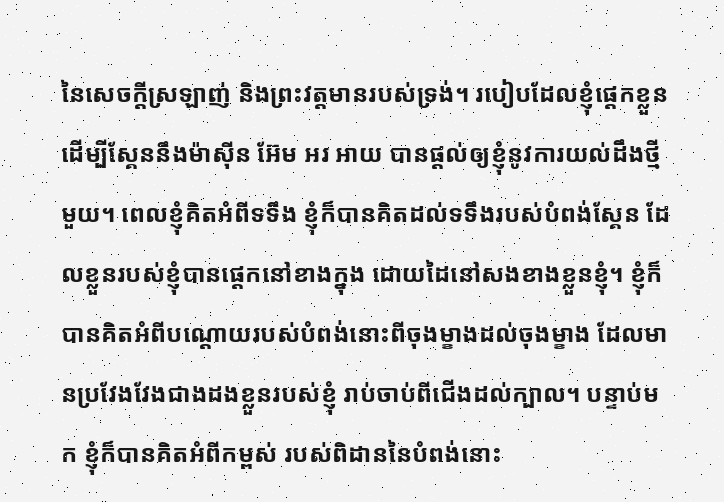នៃសេចក្តីស្រឡាញ់ និងព្រះវត្តមានរបស់ទ្រង់។ របៀបដែលខ្ញុំផ្តេកខ្លួន ដើម្បីស្គែននឹងម៉ាស៊ីន អ៊ែម អរ អាយ បានផ្តល់ឲ្យខ្ញុំនូវការយល់ដឹងថ្មីមួយ។ ពេលខ្ញុំគិតអំពីទទឹង ខ្ញុំក៏បានគិតដល់ទទឹងរបស់បំពង់ស្គែន ដែលខ្លួនរបស់ខ្ញុំបានផ្តេកនៅខាងក្នុង ដោយដៃនៅសងខាងខ្លួនខ្ញុំ។ ខ្ញុំក៏បានគិតអំពីបណ្តោយរបស់បំពង់នោះពីចុងម្ខាងដល់ចុងម្ខាង ដែលមានប្រវែងវែងជាងដងខ្លួនរបស់ខ្ញុំ រាប់ចាប់ពីជើងដល់ក្បាល។ បន្ទាប់មក ខ្ញុំក៏បានគិតអំពីកម្ពស់ របស់ពិដាននៃបំពង់នោះ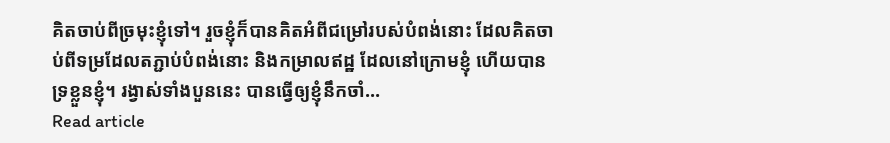គិតចាប់ពីច្រមុះខ្ញុំទៅ។ រួចខ្ញុំក៏បានគិតអំពីជម្រៅរបស់បំពង់នោះ ដែលគិតចាប់ពីទម្រដែលតភ្ជាប់បំពង់នោះ និងកម្រាលឥដ្ឋ ដែលនៅក្រោមខ្ញុំ ហើយបានទ្រខ្លួនខ្ញុំ។ រង្វាស់ទាំងបួននេះ បានធ្វើឲ្យខ្ញុំនឹកចាំ…
Read article